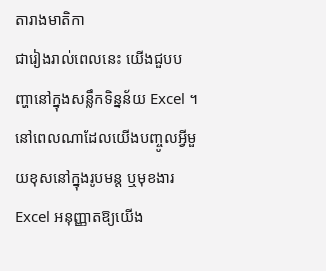តារាងមាតិកា
ជារៀងរាល់ពេលនេះ យើងជួបបញ្ហានៅក្នុងសន្លឹកទិន្នន័យ Excel ។ នៅពេលណាដែលយើងបញ្ចូលអ្វីមួយខុសនៅក្នុងរូបមន្ត ឬមុខងារ Excel អនុញ្ញាតឱ្យយើង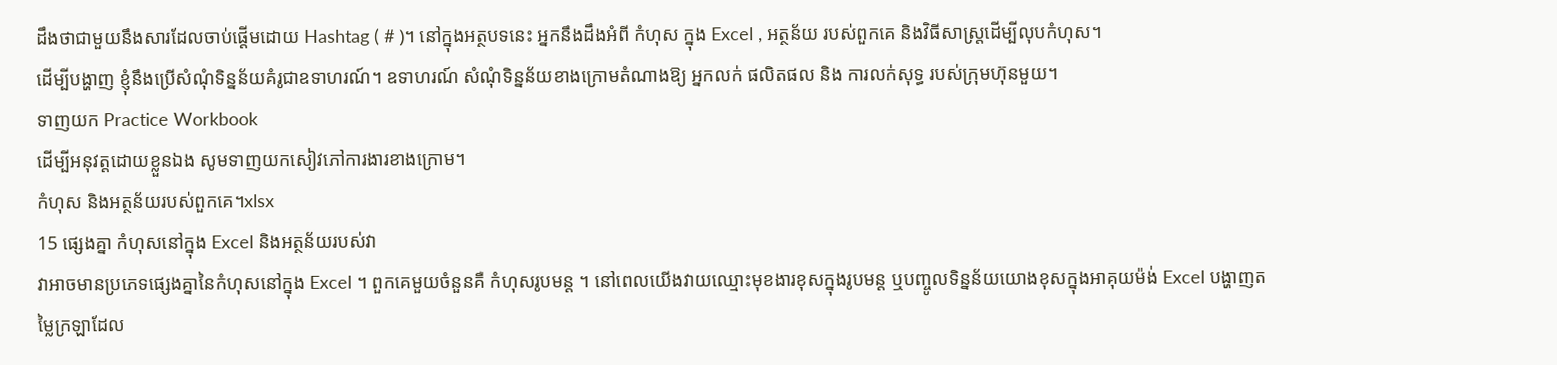ដឹងថាជាមួយនឹងសារដែលចាប់ផ្តើមដោយ Hashtag ( # )។ នៅក្នុងអត្ថបទនេះ អ្នកនឹងដឹងអំពី កំហុស ក្នុង Excel , អត្ថន័យ របស់ពួកគេ និងវិធីសាស្ត្រដើម្បីលុបកំហុស។
ដើម្បីបង្ហាញ ខ្ញុំនឹងប្រើសំណុំទិន្នន័យគំរូជាឧទាហរណ៍។ ឧទាហរណ៍ សំណុំទិន្នន័យខាងក្រោមតំណាងឱ្យ អ្នកលក់ ផលិតផល និង ការលក់សុទ្ធ របស់ក្រុមហ៊ុនមួយ។
ទាញយក Practice Workbook
ដើម្បីអនុវត្តដោយខ្លួនឯង សូមទាញយកសៀវភៅការងារខាងក្រោម។
កំហុស និងអត្ថន័យរបស់ពួកគេ។xlsx
15 ផ្សេងគ្នា កំហុសនៅក្នុង Excel និងអត្ថន័យរបស់វា
វាអាចមានប្រភេទផ្សេងគ្នានៃកំហុសនៅក្នុង Excel ។ ពួកគេមួយចំនួនគឺ កំហុសរូបមន្ត ។ នៅពេលយើងវាយឈ្មោះមុខងារខុសក្នុងរូបមន្ត ឬបញ្ចូលទិន្នន័យយោងខុសក្នុងអាគុយម៉ង់ Excel បង្ហាញតម្លៃក្រឡាដែល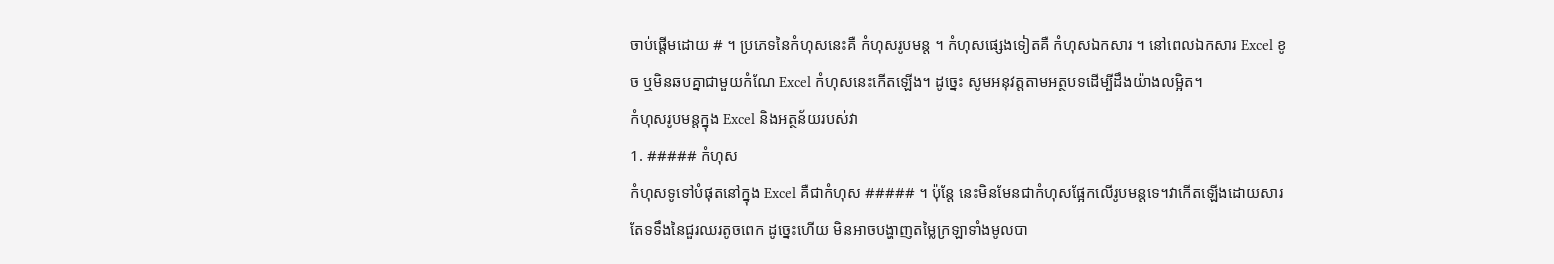ចាប់ផ្តើមដោយ # ។ ប្រភេទនៃកំហុសនេះគឺ កំហុសរូបមន្ត ។ កំហុសផ្សេងទៀតគឺ កំហុសឯកសារ ។ នៅពេលឯកសារ Excel ខូច ឬមិនឆបគ្នាជាមួយកំណែ Excel កំហុសនេះកើតឡើង។ ដូច្នេះ សូមអនុវត្តតាមអត្ថបទដើម្បីដឹងយ៉ាងលម្អិត។
កំហុសរូបមន្តក្នុង Excel និងអត្ថន័យរបស់វា
1. ##### កំហុស
កំហុសទូទៅបំផុតនៅក្នុង Excel គឺជាកំហុស ##### ។ ប៉ុន្តែ នេះមិនមែនជាកំហុសផ្អែកលើរូបមន្តទេ។វាកើតឡើងដោយសារតែទទឹងនៃជួរឈរតូចពេក ដូច្នេះហើយ មិនអាចបង្ហាញតម្លៃក្រឡាទាំងមូលបា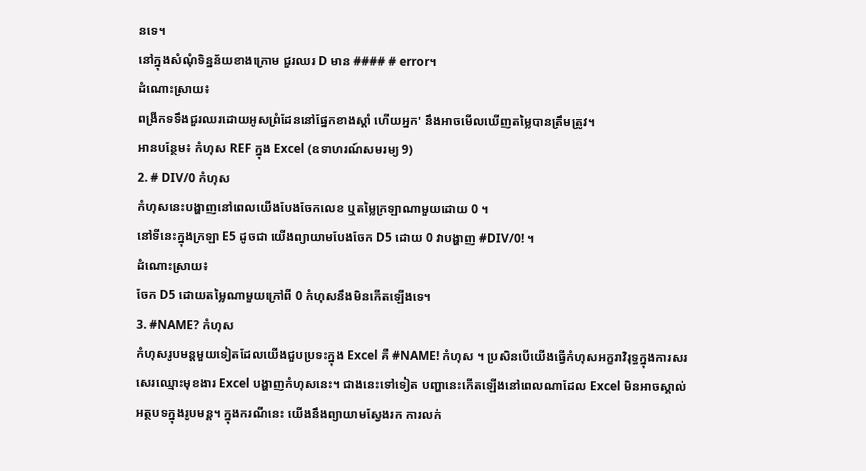នទេ។
នៅក្នុងសំណុំទិន្នន័យខាងក្រោម ជួរឈរ D មាន #### # error។
ដំណោះស្រាយ៖
ពង្រីកទទឹងជួរឈរដោយអូសព្រំដែននៅផ្នែកខាងស្តាំ ហើយអ្នក' នឹងអាចមើលឃើញតម្លៃបានត្រឹមត្រូវ។
អានបន្ថែម៖ កំហុស REF ក្នុង Excel (ឧទាហរណ៍សមរម្យ 9)
2. # DIV/0 កំហុស
កំហុសនេះបង្ហាញនៅពេលយើងបែងចែកលេខ ឬតម្លៃក្រឡាណាមួយដោយ 0 ។
នៅទីនេះក្នុងក្រឡា E5 ដូចជា យើងព្យាយាមបែងចែក D5 ដោយ 0 វាបង្ហាញ #DIV/0! ។
ដំណោះស្រាយ៖
ចែក D5 ដោយតម្លៃណាមួយក្រៅពី 0 កំហុសនឹងមិនកើតឡើងទេ។
3. #NAME? កំហុស
កំហុសរូបមន្តមួយទៀតដែលយើងជួបប្រទះក្នុង Excel គឺ #NAME! កំហុស ។ ប្រសិនបើយើងធ្វើកំហុសអក្ខរាវិរុទ្ធក្នុងការសរសេរឈ្មោះមុខងារ Excel បង្ហាញកំហុសនេះ។ ជាងនេះទៅទៀត បញ្ហានេះកើតឡើងនៅពេលណាដែល Excel មិនអាចស្គាល់អត្ថបទក្នុងរូបមន្ត។ ក្នុងករណីនេះ យើងនឹងព្យាយាមស្វែងរក ការលក់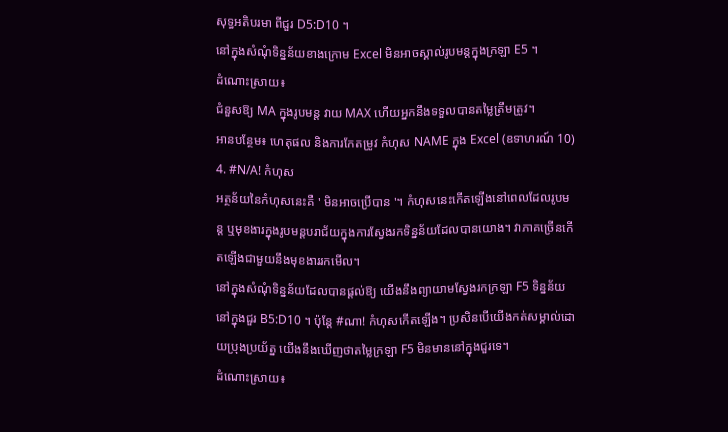សុទ្ធអតិបរមា ពីជួរ D5:D10 ។
នៅក្នុងសំណុំទិន្នន័យខាងក្រោម Excel មិនអាចស្គាល់រូបមន្តក្នុងក្រឡា E5 ។
ដំណោះស្រាយ៖
ជំនួសឱ្យ MA ក្នុងរូបមន្ត វាយ MAX ហើយអ្នកនឹងទទួលបានតម្លៃត្រឹមត្រូវ។
អានបន្ថែម៖ ហេតុផល និងការកែតម្រូវ កំហុស NAME ក្នុង Excel (ឧទាហរណ៍ 10)
4. #N/A! កំហុស
អត្ថន័យនៃកំហុសនេះគឺ ' មិនអាចប្រើបាន '។ កំហុសនេះកើតឡើងនៅពេលដែលរូបមន្ត ឬមុខងារក្នុងរូបមន្តបរាជ័យក្នុងការស្វែងរកទិន្នន័យដែលបានយោង។ វាភាគច្រើនកើតឡើងជាមួយនឹងមុខងាររកមើល។
នៅក្នុងសំណុំទិន្នន័យដែលបានផ្តល់ឱ្យ យើងនឹងព្យាយាមស្វែងរកក្រឡា F5 ទិន្នន័យនៅក្នុងជួរ B5:D10 ។ ប៉ុន្តែ #ណា! កំហុសកើតឡើង។ ប្រសិនបើយើងកត់សម្គាល់ដោយប្រុងប្រយ័ត្ន យើងនឹងឃើញថាតម្លៃក្រឡា F5 មិនមាននៅក្នុងជួរទេ។
ដំណោះស្រាយ៖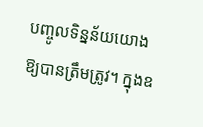បញ្ចូលទិន្នន័យយោងឱ្យបានត្រឹមត្រូវ។ ក្នុងឧ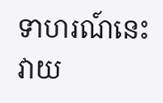ទាហរណ៍នេះ វាយ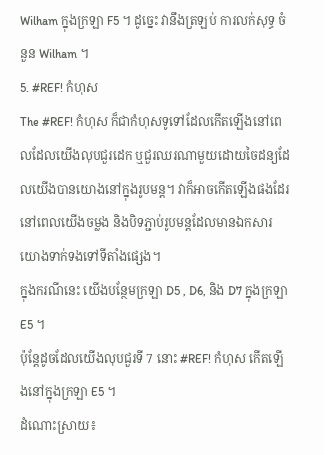Wilham ក្នុងក្រឡា F5 ។ ដូច្នេះ វានឹងត្រឡប់ ការលក់សុទ្ធ ចំនួន Wilham ។
5. #REF! កំហុស
The #REF! កំហុស ក៏ជាកំហុសទូទៅដែលកើតឡើងនៅពេលដែលយើងលុបជួរដេក ឬជួរឈរណាមួយដោយចៃដន្យដែលយើងបានយោងនៅក្នុងរូបមន្ត។ វាក៏អាចកើតឡើងផងដែរនៅពេលយើងចម្លង និងបិទភ្ជាប់រូបមន្តដែលមានឯកសារយោងទាក់ទងទៅទីតាំងផ្សេង។
ក្នុងករណីនេះ យើងបន្ថែមក្រឡា D5 , D6, និង D7 ក្នុងក្រឡា E5 ។
ប៉ុន្តែដូចដែលយើងលុបជួរទី 7 នោះ #REF! កំហុស កើតឡើងនៅក្នុងក្រឡា E5 ។
ដំណោះស្រាយ៖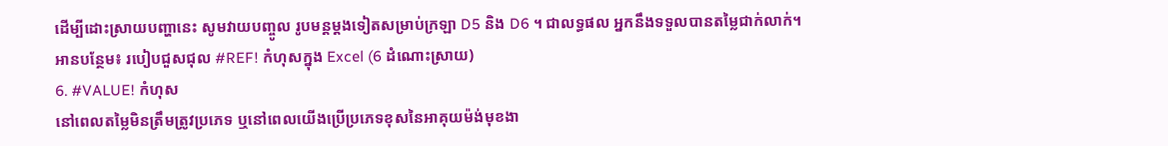ដើម្បីដោះស្រាយបញ្ហានេះ សូមវាយបញ្ចូល រូបមន្តម្តងទៀតសម្រាប់ក្រឡា D5 និង D6 ។ ជាលទ្ធផល អ្នកនឹងទទួលបានតម្លៃជាក់លាក់។
អានបន្ថែម៖ របៀបជួសជុល #REF! កំហុសក្នុង Excel (6 ដំណោះស្រាយ)
6. #VALUE! កំហុស
នៅពេលតម្លៃមិនត្រឹមត្រូវប្រភេទ ឬនៅពេលយើងប្រើប្រភេទខុសនៃអាគុយម៉ង់មុខងា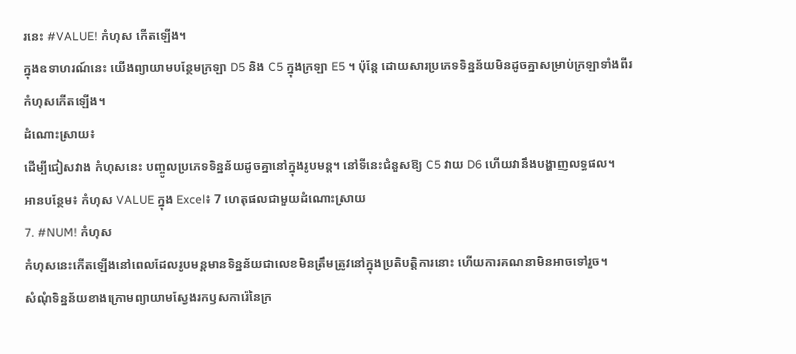រនេះ #VALUE! កំហុស កើតឡើង។
ក្នុងឧទាហរណ៍នេះ យើងព្យាយាមបន្ថែមក្រឡា D5 និង C5 ក្នុងក្រឡា E5 ។ ប៉ុន្តែ ដោយសារប្រភេទទិន្នន័យមិនដូចគ្នាសម្រាប់ក្រឡាទាំងពីរ កំហុសកើតឡើង។
ដំណោះស្រាយ៖
ដើម្បីជៀសវាង កំហុសនេះ បញ្ចូលប្រភេទទិន្នន័យដូចគ្នានៅក្នុងរូបមន្ត។ នៅទីនេះជំនួសឱ្យ C5 វាយ D6 ហើយវានឹងបង្ហាញលទ្ធផល។
អានបន្ថែម៖ កំហុស VALUE ក្នុង Excel៖ 7 ហេតុផលជាមួយដំណោះស្រាយ
7. #NUM! កំហុស
កំហុសនេះកើតឡើងនៅពេលដែលរូបមន្តមានទិន្នន័យជាលេខមិនត្រឹមត្រូវនៅក្នុងប្រតិបត្តិការនោះ ហើយការគណនាមិនអាចទៅរួច។
សំណុំទិន្នន័យខាងក្រោមព្យាយាមស្វែងរកឫសការ៉េនៃក្រ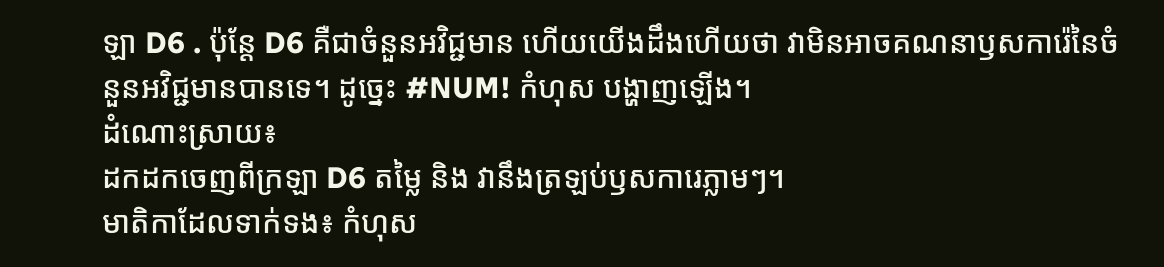ឡា D6 . ប៉ុន្តែ D6 គឺជាចំនួនអវិជ្ជមាន ហើយយើងដឹងហើយថា វាមិនអាចគណនាឫសការ៉េនៃចំនួនអវិជ្ជមានបានទេ។ ដូច្នេះ #NUM! កំហុស បង្ហាញឡើង។
ដំណោះស្រាយ៖
ដកដកចេញពីក្រឡា D6 តម្លៃ និង វានឹងត្រឡប់ឫសការេភ្លាមៗ។
មាតិកាដែលទាក់ទង៖ កំហុស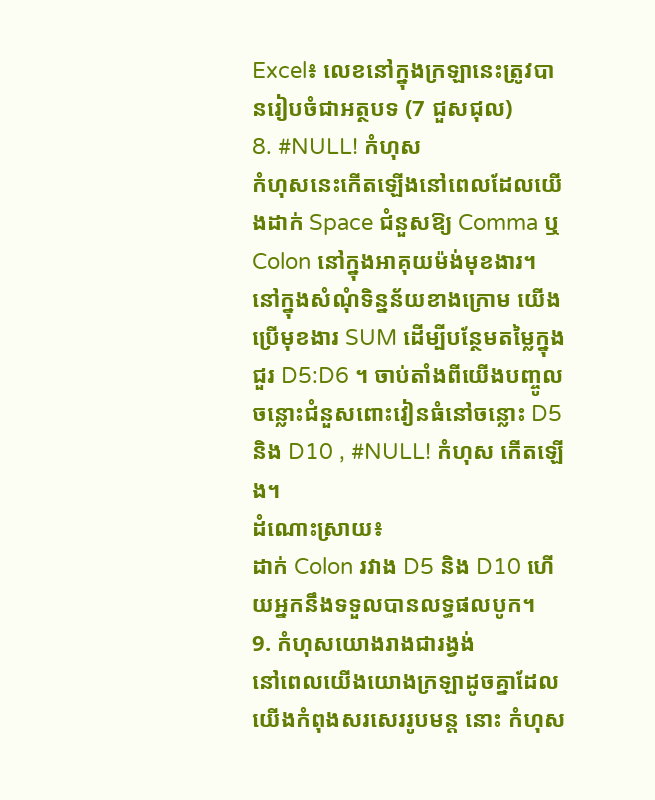Excel៖ លេខនៅក្នុងក្រឡានេះត្រូវបានរៀបចំជាអត្ថបទ (7 ជួសជុល)
8. #NULL! កំហុស
កំហុសនេះកើតឡើងនៅពេលដែលយើងដាក់ Space ជំនួសឱ្យ Comma ឬ Colon នៅក្នុងអាគុយម៉ង់មុខងារ។
នៅក្នុងសំណុំទិន្នន័យខាងក្រោម យើងប្រើមុខងារ SUM ដើម្បីបន្ថែមតម្លៃក្នុងជួរ D5:D6 ។ ចាប់តាំងពីយើងបញ្ចូលចន្លោះជំនួសពោះវៀនធំនៅចន្លោះ D5 និង D10 , #NULL! កំហុស កើតឡើង។
ដំណោះស្រាយ៖
ដាក់ Colon រវាង D5 និង D10 ហើយអ្នកនឹងទទួលបានលទ្ធផលបូក។
9. កំហុសយោងរាងជារង្វង់
នៅពេលយើងយោងក្រឡាដូចគ្នាដែលយើងកំពុងសរសេររូបមន្ត នោះ កំហុស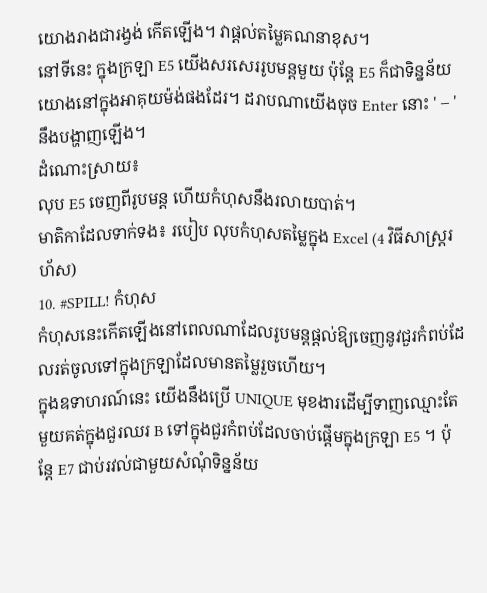យោងរាងជារង្វង់ កើតឡើង។ វាផ្តល់តម្លៃគណនាខុស។
នៅទីនេះ ក្នុងក្រឡា E5 យើងសរសេររូបមន្តមួយ ប៉ុន្តែ E5 ក៏ជាទិន្នន័យយោងនៅក្នុងអាគុយម៉ង់ផងដែរ។ ដរាបណាយើងចុច Enter នោះ ' – ' នឹងបង្ហាញឡើង។
ដំណោះស្រាយ៖
លុប E5 ចេញពីរូបមន្ត ហើយកំហុសនឹងរលាយបាត់។
មាតិកាដែលទាក់ទង៖ របៀប លុបកំហុសតម្លៃក្នុង Excel (4 វិធីសាស្ត្ររហ័ស)
10. #SPILL! កំហុស
កំហុសនេះកើតឡើងនៅពេលណាដែលរូបមន្តផ្តល់ឱ្យចេញនូវជួរកំពប់ដែលរត់ចូលទៅក្នុងក្រឡាដែលមានតម្លៃរួចហើយ។
ក្នុងឧទាហរណ៍នេះ យើងនឹងប្រើ UNIQUE មុខងារដើម្បីទាញឈ្មោះតែមួយគត់ក្នុងជួរឈរ B ទៅក្នុងជួរកំពប់ដែលចាប់ផ្តើមក្នុងក្រឡា E5 ។ ប៉ុន្តែ E7 ជាប់រវល់ជាមួយសំណុំទិន្នន័យ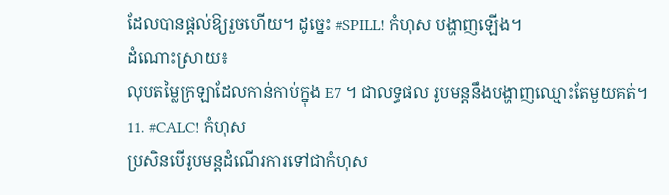ដែលបានផ្តល់ឱ្យរួចហើយ។ ដូច្នេះ #SPILL! កំហុស បង្ហាញឡើង។
ដំណោះស្រាយ៖
លុបតម្លៃក្រឡាដែលកាន់កាប់ក្នុង E7 ។ ជាលទ្ធផល រូបមន្តនឹងបង្ហាញឈ្មោះតែមួយគត់។
11. #CALC! កំហុស
ប្រសិនបើរូបមន្តដំណើរការទៅជាកំហុស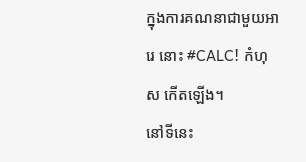ក្នុងការគណនាជាមួយអារេ នោះ #CALC! កំហុស កើតឡើង។
នៅទីនេះ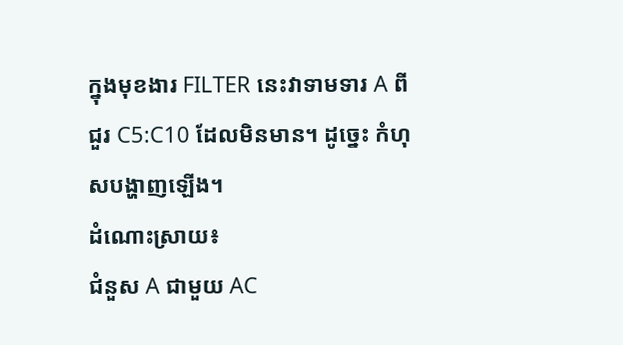ក្នុងមុខងារ FILTER នេះវាទាមទារ A ពីជួរ C5:C10 ដែលមិនមាន។ ដូច្នេះ កំហុសបង្ហាញឡើង។
ដំណោះស្រាយ៖
ជំនួស A ជាមួយ AC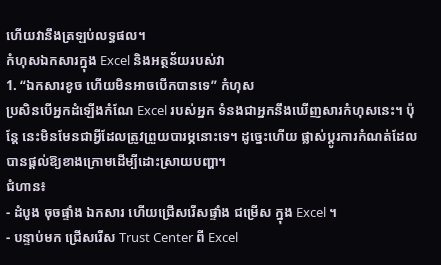ហើយវានឹងត្រឡប់លទ្ធផល។
កំហុសឯកសារក្នុង Excel និងអត្ថន័យរបស់វា
1. “ឯកសារខូច ហើយមិនអាចបើកបានទេ” កំហុស
ប្រសិនបើអ្នកដំឡើងកំណែ Excel របស់អ្នក ទំនងជាអ្នកនឹងឃើញសារកំហុសនេះ។ ប៉ុន្តែ នេះមិនមែនជាអ្វីដែលត្រូវព្រួយបារម្ភនោះទេ។ ដូច្នេះហើយ ផ្លាស់ប្តូរការកំណត់ដែលបានផ្តល់ឱ្យខាងក្រោមដើម្បីដោះស្រាយបញ្ហា។
ជំហាន៖
- ដំបូង ចុចផ្ទាំង ឯកសារ ហើយជ្រើសរើសផ្ទាំង ជម្រើស ក្នុង Excel ។
- បន្ទាប់មក ជ្រើសរើស Trust Center ពី Excel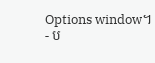Options window។
- ប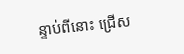ន្ទាប់ពីនោះ ជ្រើស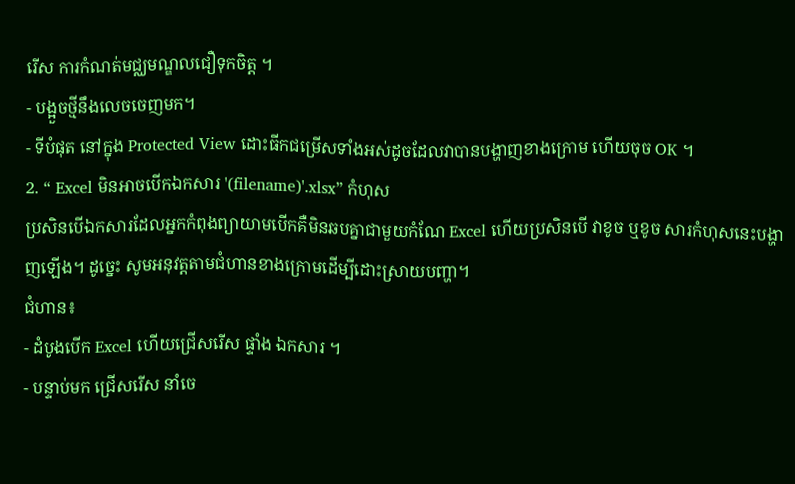រើស ការកំណត់មជ្ឈមណ្ឌលជឿទុកចិត្ត ។
- បង្អួចថ្មីនឹងលេចចេញមក។
- ទីបំផុត នៅក្នុង Protected View ដោះធីកជម្រើសទាំងអស់ដូចដែលវាបានបង្ហាញខាងក្រោម ហើយចុច OK ។
2. “ Excel មិនអាចបើកឯកសារ '(filename)'.xlsx” កំហុស
ប្រសិនបើឯកសារដែលអ្នកកំពុងព្យាយាមបើកគឺមិនឆបគ្នាជាមួយកំណែ Excel ហើយប្រសិនបើ វាខូច ឬខូច សារកំហុសនេះបង្ហាញឡើង។ ដូច្នេះ សូមអនុវត្តតាមជំហានខាងក្រោមដើម្បីដោះស្រាយបញ្ហា។
ជំហាន៖
- ដំបូងបើក Excel ហើយជ្រើសរើស ផ្ទាំង ឯកសារ ។
- បន្ទាប់មក ជ្រើសរើស នាំចេ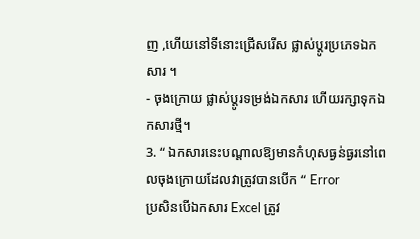ញ ,ហើយនៅទីនោះជ្រើសរើស ផ្លាស់ប្តូរប្រភេទឯកសារ ។
- ចុងក្រោយ ផ្លាស់ប្តូរទម្រង់ឯកសារ ហើយរក្សាទុកឯកសារថ្មី។
3. “ ឯកសារនេះបណ្តាលឱ្យមានកំហុសធ្ងន់ធ្ងរនៅពេលចុងក្រោយដែលវាត្រូវបានបើក “ Error
ប្រសិនបើឯកសារ Excel ត្រូវ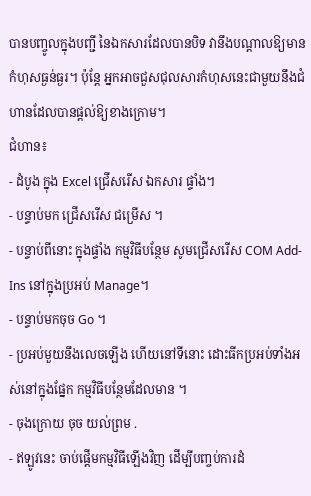បានបញ្ចូលក្នុងបញ្ជី នៃឯកសារដែលបានបិទ វានឹងបណ្តាលឱ្យមានកំហុសធ្ងន់ធ្ងរ។ ប៉ុន្តែ អ្នកអាចជួសជុលសារកំហុសនេះជាមួយនឹងជំហានដែលបានផ្តល់ឱ្យខាងក្រោម។
ជំហាន៖
- ដំបូង ក្នុង Excel ជ្រើសរើស ឯកសារ ផ្ទាំង។
- បន្ទាប់មក ជ្រើសរើស ជម្រើស ។
- បន្ទាប់ពីនោះ ក្នុងផ្ទាំង កម្មវិធីបន្ថែម សូមជ្រើសរើស COM Add-Ins នៅក្នុងប្រអប់ Manage។
- បន្ទាប់មកចុច Go ។
- ប្រអប់មួយនឹងលេចឡើង ហើយនៅទីនោះ ដោះធីកប្រអប់ទាំងអស់នៅក្នុងផ្នែក កម្មវិធីបន្ថែមដែលមាន ។
- ចុងក្រោយ ចុច យល់ព្រម .
- ឥឡូវនេះ ចាប់ផ្តើមកម្មវិធីឡើងវិញ ដើម្បីបញ្ចប់ការដំ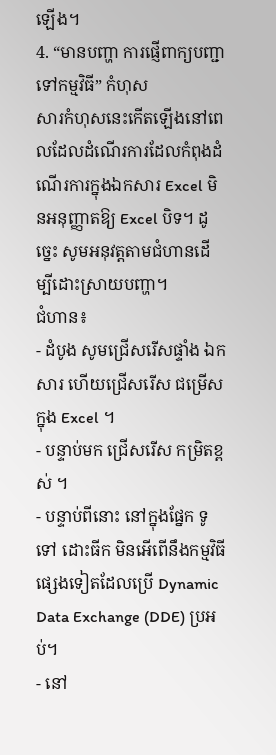ឡើង។
4. “មានបញ្ហា ការផ្ញើពាក្យបញ្ជាទៅកម្មវិធី” កំហុស
សារកំហុសនេះកើតឡើងនៅពេលដែលដំណើរការដែលកំពុងដំណើរការក្នុងឯកសារ Excel មិនអនុញ្ញាតឱ្យ Excel បិទ។ ដូច្នេះ សូមអនុវត្តតាមជំហានដើម្បីដោះស្រាយបញ្ហា។
ជំហាន៖
- ដំបូង សូមជ្រើសរើសផ្ទាំង ឯកសារ ហើយជ្រើសរើស ជម្រើស ក្នុង Excel ។
- បន្ទាប់មក ជ្រើសរើស កម្រិតខ្ពស់ ។
- បន្ទាប់ពីនោះ នៅក្នុងផ្នែក ទូទៅ ដោះធីក មិនអើពើនឹងកម្មវិធីផ្សេងទៀតដែលប្រើ Dynamic Data Exchange (DDE) ប្រអប់។
- នៅ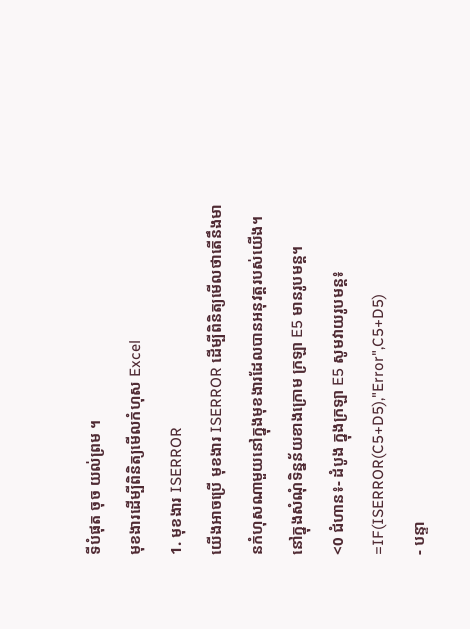ទីបំផុត ចុច យល់ព្រម ។
មុខងារដើម្បីពិនិត្យមើលកំហុស Excel
1. មុខងារ ISERROR
យើងអាចប្រើ មុខងារ ISERROR ដើម្បីពិនិត្យមើលថាតើនឹងមានកំហុសណាមួយនៅក្នុងមុខងារដែលបានអនុវត្តរបស់យើង។
នៅក្នុងសំណុំទិន្នន័យខាងក្រោម ក្រឡា E5 មានរូបមន្ត។
<0 ជំហាន៖- ដំបូង ក្នុងក្រឡា E5 សូមវាយរូបមន្ត៖
=IF(ISERROR(C5+D5),"Error",C5+D5)
- បន្ទា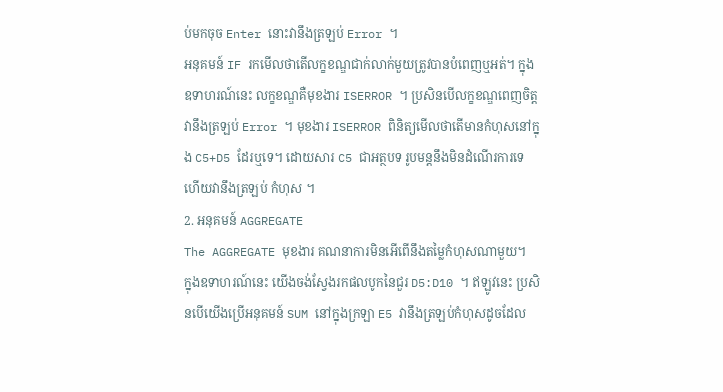ប់មកចុច Enter នោះវានឹងត្រឡប់ Error ។
អនុគមន៍ IF រកមើលថាតើលក្ខខណ្ឌជាក់លាក់មួយត្រូវបានបំពេញឬអត់។ ក្នុងឧទាហរណ៍នេះ លក្ខខណ្ឌគឺមុខងារ ISERROR ។ ប្រសិនបើលក្ខខណ្ឌពេញចិត្ត វានឹងត្រឡប់ Error ។ មុខងារ ISERROR ពិនិត្យមើលថាតើមានកំហុសនៅក្នុង C5+D5 ដែរឬទេ។ ដោយសារ C5 ជាអត្ថបទ រូបមន្តនឹងមិនដំណើរការទេ ហើយវានឹងត្រឡប់ កំហុស ។
2. អនុគមន៍ AGGREGATE
The AGGREGATE មុខងារ គណនាការមិនអើពើនឹងតម្លៃកំហុសណាមួយ។
ក្នុងឧទាហរណ៍នេះ យើងចង់ស្វែងរកផលបូកនៃជួរ D5:D10 ។ ឥឡូវនេះ ប្រសិនបើយើងប្រើអនុគមន៍ SUM នៅក្នុងក្រឡា E5 វានឹងត្រឡប់កំហុសដូចដែល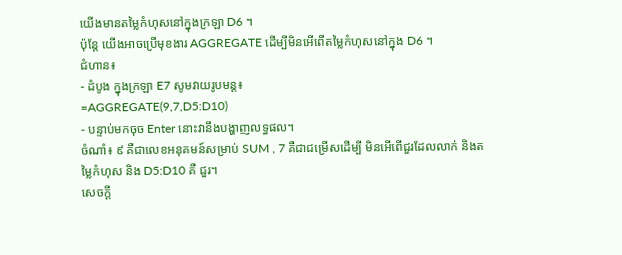យើងមានតម្លៃកំហុសនៅក្នុងក្រឡា D6 ។
ប៉ុន្តែ យើងអាចប្រើមុខងារ AGGREGATE ដើម្បីមិនអើពើតម្លៃកំហុសនៅក្នុង D6 ។
ជំហាន៖
- ដំបូង ក្នុងក្រឡា E7 សូមវាយរូបមន្ត៖
=AGGREGATE(9,7,D5:D10)
- បន្ទាប់មកចុច Enter នោះវានឹងបង្ហាញលទ្ធផល។
ចំណាំ៖ ៩ គឺជាលេខអនុគមន៍សម្រាប់ SUM , 7 គឺជាជម្រើសដើម្បី មិនអើពើជួរដែលលាក់ និងតម្លៃកំហុស និង D5:D10 គឺ ជួរ។
សេចក្តី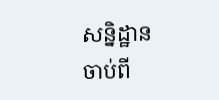សន្និដ្ឋាន
ចាប់ពី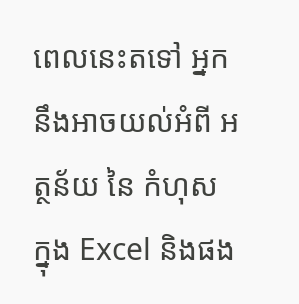ពេលនេះតទៅ អ្នកនឹងអាចយល់អំពី អត្ថន័យ នៃ កំហុស ក្នុង Excel និងផង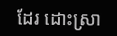ដែរ ដោះស្រា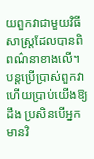យពួកវាជាមួយវិធីសាស្រ្តដែលបានពិពណ៌នាខាងលើ។ បន្តប្រើប្រាស់ពួកវា ហើយប្រាប់យើងឱ្យដឹង ប្រសិនបើអ្នកមានវិ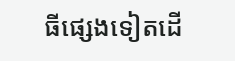ធីផ្សេងទៀតដើ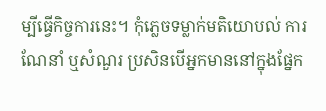ម្បីធ្វើកិច្ចការនេះ។ កុំភ្លេចទម្លាក់មតិយោបល់ ការណែនាំ ឬសំណួរ ប្រសិនបើអ្នកមាននៅក្នុងផ្នែក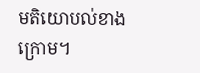មតិយោបល់ខាងក្រោម។